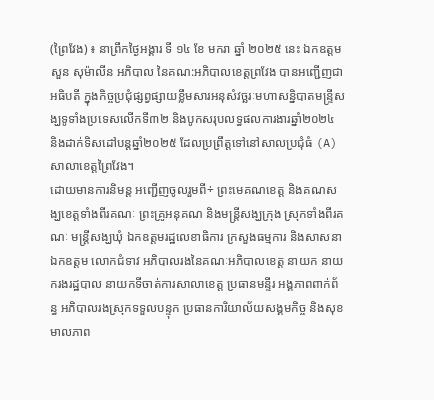(ព្រៃវែង) ៖ នាព្រឹកថ្ងៃអង្គារ ទី ១៤ ខែ មករា ឆ្នាំ ២០២៥ នេះ ឯកឧត្តម សួន សុម៉ាលីន អភិបាល នៃគណ:អភិបាលខេត្តព្រវែង បានអញ្ជើញជាអធិបតី ក្នុងកិច្ចប្រជុំផ្សព្វផ្សាយខ្លឹមសារអនុសំវច្ឆរៈមហាសន្និបាតមន្រ្ទីសង្ឃទូទាំងប្រទេសលើកទី៣២ និងបូកសរុបលទ្ធផលការងារឆ្នាំ២០២៤ និងដាក់ទិសដៅបន្តឆ្នាំ២០២៥ ដែលប្រព្រឹត្តទៅនៅសាលប្រជុំធំ (A) សាលាខេត្តព្រៃវែង។
ដោយមានការនិមន្ត អញ្ជើញចូលរួមពី÷ ព្រះមេគណខេត្ត និងគណសង្ឃខេត្តទាំងពីរគណៈ ព្រះគ្រូអនុគណ និងមន្ត្រីសង្ឃក្រុង ស្រុកទាំងពីរគណៈ មន្ត្រីសង្ឃឃុំ ឯកឧត្តមរដ្ឋលេខាធិការ ក្រសួងធម្មការ និងសាសនា ឯកឧត្តម លោកជំទាវ អភិបាលរងនៃគណៈអភិបាលខេត្ត នាយក នាយករងរដ្ឋបាល នាយកទីចាត់ការសាលាខេត្ត ប្រធានមន្ទីរ អង្គភាពពាក់ព័ន្ធ អភិបាលរងស្រុកទទួលបន្ទុក ប្រធានការិយាល័យសង្គមកិច្ច និងសុខមាលភាព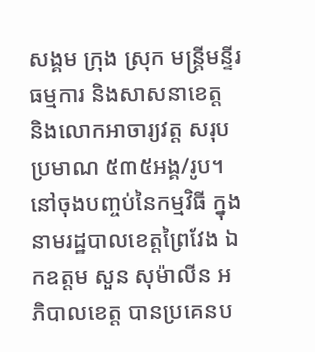សង្គម ក្រុង ស្រុក មន្ត្រីមន្ទីរធម្មការ និងសាសនាខេត្ត និងលោកអាចារ្យវត្ត សរុបប្រមាណ ៥៣៥អង្គ/រូប។
នៅចុងបញ្ចប់នៃកម្មវិធី ក្នុងនាមរដ្ឋបាលខេត្តព្រៃវែង ឯកឧត្តម សួន សុម៉ាលីន អភិបាលខេត្ត បានប្រគេនប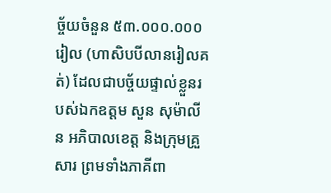ច្ច័យចំនួន ៥៣.០០០.០០០រៀល (ហាសិបបីលានរៀលគត់) ដែលជាបច្ច័យផ្ទាល់ខ្លួនរបស់ឯកឧត្តម សួន សុម៉ាលីន អភិបាលខេត្ត និងក្រុមគ្រួសារ ព្រមទាំងភាគីពា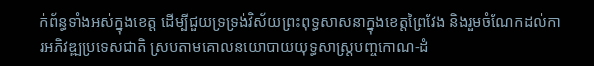ក់ព័ន្ធទាំងអស់ក្នុងខេត្ត ដើម្បីជួយទ្រទ្រង់វិស័យព្រះពុទ្ធសាសនាក្នុងខេត្តព្រៃវែង និងរួមចំណែកដល់ការអភិវឌ្ឍប្រទេសជាតិ ស្របតាមគោលនយោបាយយុទ្ធសាស្ត្របញ្ចកោណ-ដំ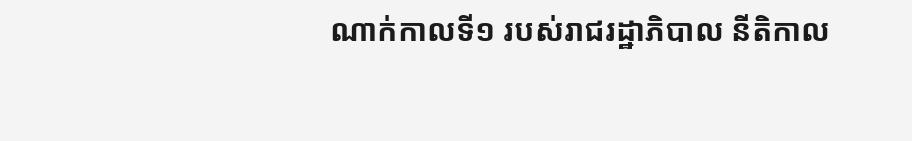ណាក់កាលទី១ របស់រាជរដ្ឋាភិបាល នីតិកាល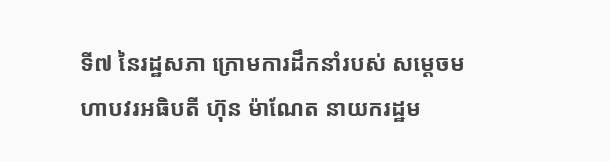ទី៧ នៃរដ្ឋសភា ក្រោមការដឹកនាំរបស់ សម្ដេចមហាបវរអធិបតី ហ៊ុន ម៉ាណែត នាយករដ្ឋម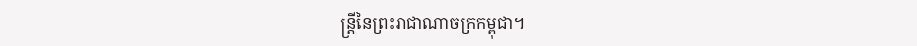ន្ត្រីនៃព្រះរាជាណាចក្រកម្ពុជា។